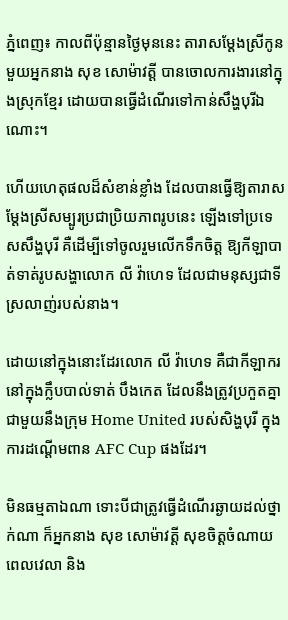ភ្នំពេញ៖ កាលពីប៉ុន្មានថ្ងៃមុននេះ តារាសម្តែងស្រីកូនមួយអ្នកនាង សុខ សោម៉ាវត្តី បានចោលការងារនៅក្នុងស្រុកខ្មែរ ដោយបានធ្វើដំណើរទៅកាន់សឹង្ហបុរីឯណោះ។

ហើយហេតុផលដ៏សំខាន់ខ្លាំង ដែលបានធ្វើឱ្យតារាសម្តែងស្រីសម្បូរប្រជាប្រិយភាពរូបនេះ ឡើងទៅប្រទេសសឹង្ហបុរី គឺដើម្បីទៅចូលរួមលើកទឹកចិត្ត ឱ្យកីឡាបាត់ទាត់រូបសង្ហាលោក លី វ៉ាហេទ ដែលជាមនុស្សជាទីស្រលាញ់របស់នាង។

ដោយនៅក្នុងនោះដែរលោក លី វ៉ាហេទ គឺជាកីឡាករនៅក្នុងក្លឹបបាល់ទាត់ បឹងកេត ដែលនឹងត្រូវប្រកួតគ្នាជាមួយនឹងក្រុម Home United របស់សិង្ហបុរី ក្នុងការដណ្តើមពាន AFC Cup ផងដែរ។

មិនធម្មតាឯណា ទោះបីជាត្រូវធ្វើដំណើរឆ្ងាយដល់ថ្នាក់ណា ក៏អ្នកនាង សុខ សោម៉ាវត្តី សុខចិត្តចំណាយពេលវេលា និង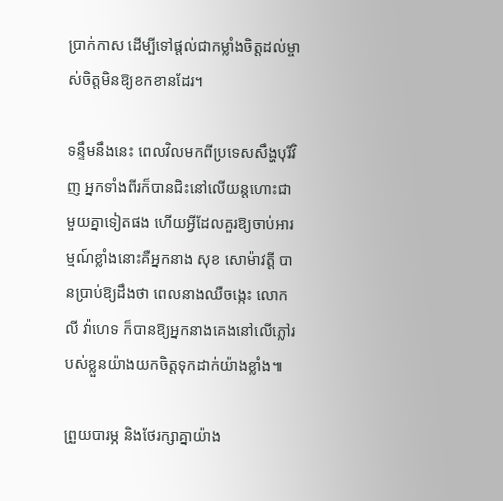ប្រាក់កាស ដើម្បីទៅផ្តល់ជាកម្លាំងចិត្តដល់ម្ចាស់ចិត្តមិនឱ្យខកខានដែរ។

ទន្ទឹមនឹងនេះ ពេលវិលមកពីប្រទេសសឹង្ហបុរីវិញ អ្នកទាំងពីរក៏បានជិះនៅលើយន្តហោះជាមួយគ្នាទៀតផង ហើយអ្វីដែលគួរឱ្យចាប់អារម្មណ៍ខ្លាំងនោះគឺអ្នកនាង សុខ សោម៉ាវត្តី បានប្រាប់ឱ្យដឹងថា ពេលនាងឈឺចង្កេះ លោក លី វ៉ាហេទ ក៏បានឱ្យអ្នកនាងគេងនៅលើភ្លៅរបស់ខ្លួនយ៉ាងយកចិត្តទុកដាក់យ៉ាងខ្លាំង៕

ព្រួយបារម្ភ និងថែរក្សាគ្នាយ៉ាង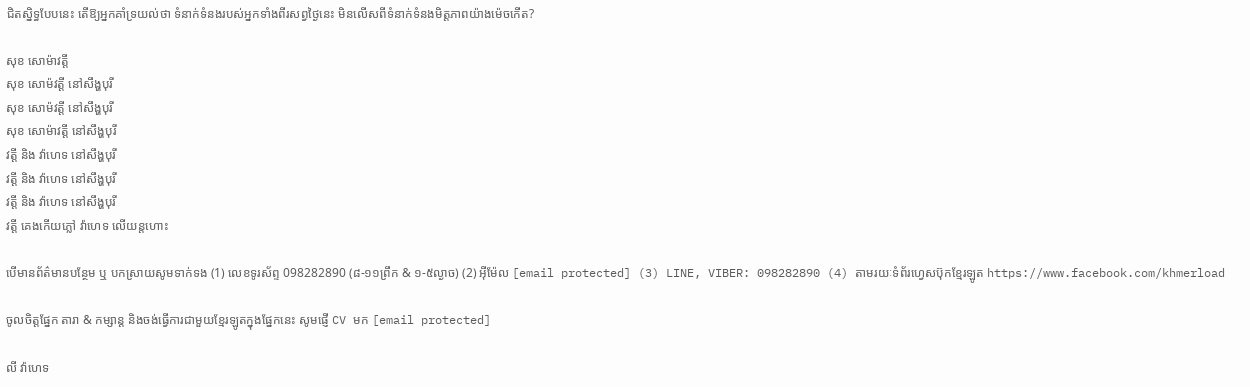ជិតស្និទ្ធបែបនេះ តើឱ្យអ្នកគាំទ្រយល់ថា ទំនាក់ទំនងរបស់អ្នកទាំងពីរសព្វថ្ងៃនេះ មិនលើសពីទំនាក់ទំនងមិត្តភាពយ៉ាងម៉េចកើត?

សុខ សោម៉ាវត្តី
សុខ សោម៉វត្តី នៅសឹង្ហបុរី
សុខ សោម៉វត្តី នៅសឹង្ហបុរី
សុខ សោម៉ាវត្តី នៅសឹង្ហបុរី
វត្តី និង វ៉ាហេទ នៅសឹង្ហបុរី
វត្តី និង វ៉ាហេទ នៅសឹង្ហបុរី
វត្តី និង វ៉ាហេទ នៅសឹង្ហបុរី
វត្តី គេងកើយភ្លៅ វ៉ាហេទ លើយន្តហោះ

បើមានព័ត៌មានបន្ថែម ឬ បកស្រាយសូមទាក់ទង (1) លេខទូរស័ព្ទ 098282890 (៨-១១ព្រឹក & ១-៥ល្ងាច) (2) អ៊ីម៉ែល [email protected] (3) LINE, VIBER: 098282890 (4) តាមរយៈទំព័រហ្វេសប៊ុកខ្មែរឡូត https://www.facebook.com/khmerload

ចូលចិត្តផ្នែក តារា & កម្សាន្ដ និងចង់ធ្វើការជាមួយខ្មែរឡូតក្នុងផ្នែកនេះ សូមផ្ញើ CV មក [email protected]

លី វ៉ាហេទ